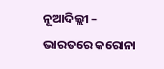ନୂଆଦିଲ୍ଲୀ – ଭାରତରେ କରୋନା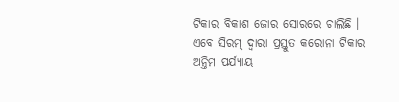ଟିକାର ବିକାଶ ଜୋର ସୋରରେ ଚାଲିଛି । ଏବେ ସିରମ୍ ଦ୍ୱାରା ପ୍ରସ୍ତୁତ କରୋନା ଟିକାର ଅନ୍ତିମ ପର୍ଯ୍ୟାୟ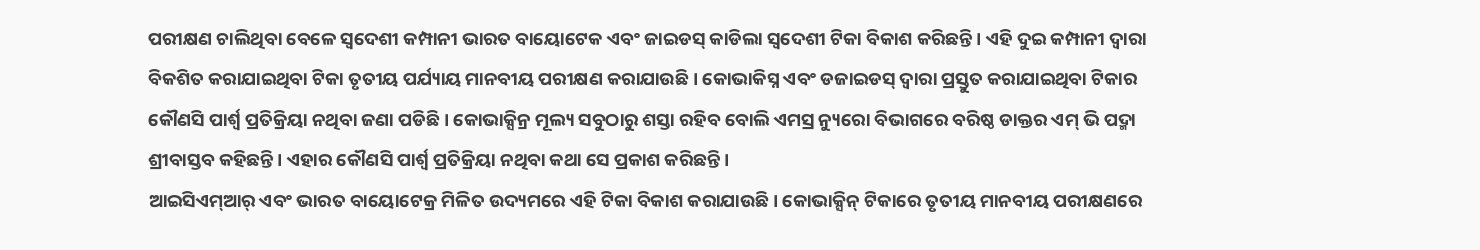ପରୀକ୍ଷଣ ଚାଲିଥିବା ବେଳେ ସ୍ୱଦେଶୀ କମ୍ପାନୀ ଭାରତ ବାୟୋଟେକ ଏବଂ ଜାଇଡସ୍ କାଡିଲା ସ୍ୱଦେଶୀ ଟିକା ବିକାଶ କରିଛନ୍ତି । ଏହି ଦୁଇ କମ୍ପାନୀ ଦ୍ୱାରା ବିକଶିତ କରାଯାଇଥିବା ଟିକା ତୃତୀୟ ପର୍ଯ୍ୟାୟ ମାନବୀୟ ପରୀକ୍ଷଣ କରାଯାଉଛି । କୋଭାକିସ୍ନ ଏବଂ ଡଜାଇଡସ୍ ଦ୍ୱାରା ପ୍ରସ୍ତୁତ କରାଯାଇଥିବା ଟିକାର କୌଣସି ପାର୍ଶ୍ୱ ପ୍ରତିକ୍ରିୟା ନଥିବା ଜଣା ପଡିଛି । କୋଭାକ୍ସିନ୍ର ମୂଲ୍ୟ ସବୁଠାରୁ ଶସ୍ତା ରହିବ ବୋଲି ଏମସ୍ର ନ୍ୟୁରୋ ବିଭାଗରେ ବରିଷ୍ଠ ଡାକ୍ତର ଏମ୍ ଭି ପଦ୍ମା ଶ୍ରୀବାସ୍ତବ କହିଛନ୍ତି । ଏହାର କୌଣସି ପାର୍ଶ୍ୱ ପ୍ରତିକ୍ରିୟା ନଥିବା କଥା ସେ ପ୍ରକାଶ କରିଛନ୍ତି ।
ଆଇସିଏମ୍ଆର୍ ଏବଂ ଭାରତ ବାୟୋଟେକ୍ର ମିଳିତ ଉଦ୍ୟମରେ ଏହି ଟିକା ବିକାଶ କରାଯାଉଛି। କୋଭାକ୍ସିନ୍ ଟିକାରେ ତୃତୀୟ ମାନବୀୟ ପରୀକ୍ଷଣରେ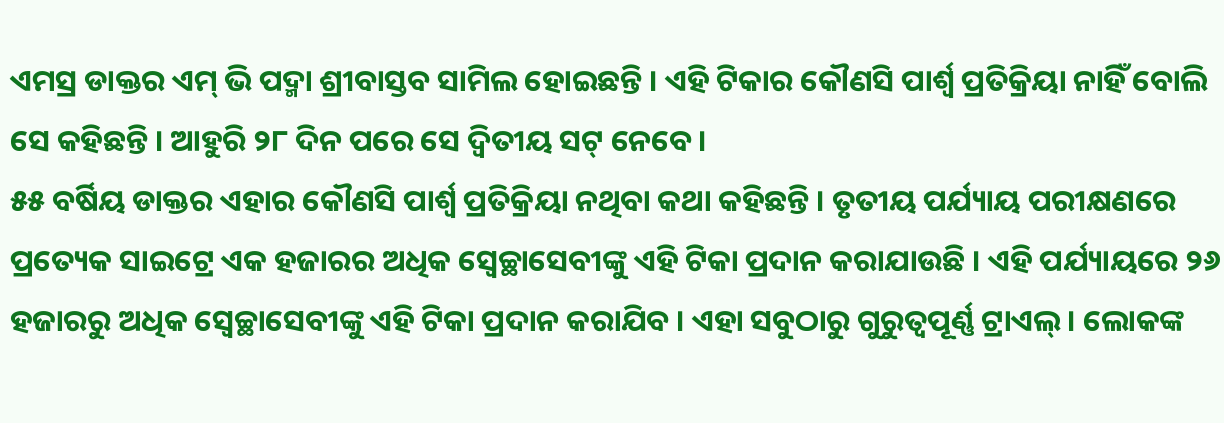ଏମସ୍ର ଡାକ୍ତର ଏମ୍ ଭି ପଦ୍ମା ଶ୍ରୀବାସ୍ତବ ସାମିଲ ହୋଇଛନ୍ତି । ଏହି ଟିକାର କୌଣସି ପାର୍ଶ୍ୱ ପ୍ରତିକ୍ରିୟା ନାହିଁ ବୋଲି ସେ କହିଛନ୍ତି । ଆହୁରି ୨୮ ଦିନ ପରେ ସେ ଦ୍ୱିତୀୟ ସଟ୍ ନେବେ ।
୫୫ ବର୍ଷିୟ ଡାକ୍ତର ଏହାର କୌଣସି ପାର୍ଶ୍ୱ ପ୍ରତିକ୍ରିୟା ନଥିବା କଥା କହିଛନ୍ତି । ତୃତୀୟ ପର୍ଯ୍ୟାୟ ପରୀକ୍ଷଣରେ ପ୍ରତ୍ୟେକ ସାଇଟ୍ରେ ଏକ ହଜାରର ଅଧିକ ସ୍ୱେଚ୍ଛାସେବୀଙ୍କୁ ଏହି ଟିକା ପ୍ରଦାନ କରାଯାଉଛି । ଏହି ପର୍ଯ୍ୟାୟରେ ୨୬ ହଜାରରୁ ଅଧିକ ସ୍ୱେଚ୍ଛାସେବୀଙ୍କୁ ଏହି ଟିକା ପ୍ରଦାନ କରାଯିବ । ଏହା ସବୁଠାରୁ ଗୁରୁତ୍ୱପୂର୍ଣ୍ଣ ଟ୍ରାଏଲ୍ । ଲୋକଙ୍କ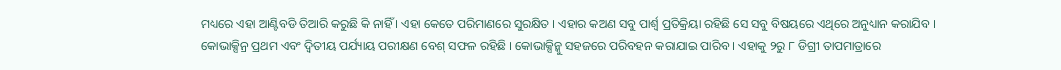ମଧ୍ୟରେ ଏହା ଆଣ୍ଟିବଡି ତିଆରି କରୁଛି କି ନାହିଁ । ଏହା କେତେ ପରିମାଣରେ ସୁରକ୍ଷିତ । ଏହାର କଅଣ ସବୁ ପାର୍ଶ୍ୱ ପ୍ରତିକ୍ରିୟା ରହିଛି ସେ ସବୁ ବିଷୟରେ ଏଥିରେ ଅନୁଧ୍ୟାନ କରାଯିବ । କୋଭାକ୍ସିନ୍ର ପ୍ରଥମ ଏବଂ ଦ୍ୱିତୀୟ ପର୍ଯ୍ୟାୟ ପରୀକ୍ଷଣ ବେଶ୍ ସଫଳ ରହିଛି । କୋଭାକ୍ସିନ୍କୁ ସହଜରେ ପରିବହନ କରାଯାଇ ପାରିବ । ଏହାକୁ ୨ରୁ ୮ ଡିଗ୍ରୀ ତାପମାତ୍ରାରେ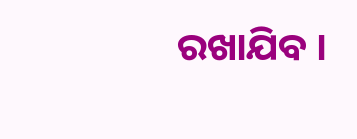ରଖାଯିବ ।